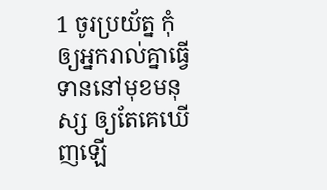1 ចូរប្រយ័ត្ន កុំឲ្យអ្នករាល់គ្នាធ្វើទាននៅមុខមនុស្ស ឲ្យតែគេឃើញឡើ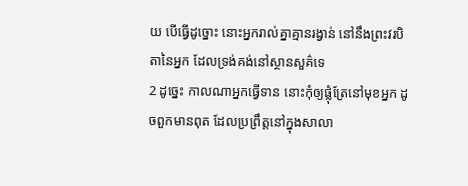យ បើធ្វើដូច្នោះ នោះអ្នករាល់គ្នាគ្មានរង្វាន់ នៅនឹងព្រះវរបិតានៃអ្នក ដែលទ្រង់គង់នៅស្ថានសួគ៌ទេ
2 ដូច្នេះ កាលណាអ្នកធ្វើទាន នោះកុំឲ្យផ្លុំត្រែនៅមុខអ្នក ដូចពួកមានពុត ដែលប្រព្រឹត្តនៅក្នុងសាលា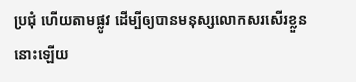ប្រជុំ ហើយតាមផ្លូវ ដើម្បីឲ្យបានមនុស្សលោកសរសើរខ្លួននោះឡើយ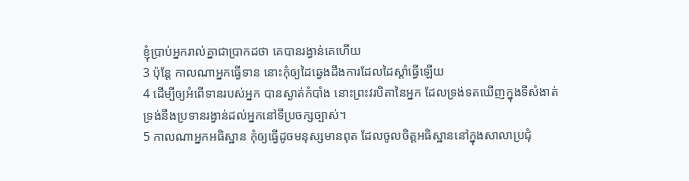ខ្ញុំប្រាប់អ្នករាល់គ្នាជាប្រាកដថា គេបានរង្វាន់គេហើយ
3 ប៉ុន្តែ កាលណាអ្នកធ្វើទាន នោះកុំឲ្យដៃឆ្វេងដឹងការដែលដៃស្តាំធ្វើឡើយ
4 ដើម្បីឲ្យអំពើទានរបស់អ្នក បានស្ងាត់កំបាំង នោះព្រះវរបិតានៃអ្នក ដែលទ្រង់ទតឃើញក្នុងទីសំងាត់ ទ្រង់នឹងប្រទានរង្វាន់ដល់អ្នកនៅទីប្រចក្សច្បាស់។
5 កាលណាអ្នកអធិស្ឋាន កុំឲ្យធ្វើដូចមនុស្សមានពុត ដែលចូលចិត្តអធិស្ឋាននៅក្នុងសាលាប្រជុំ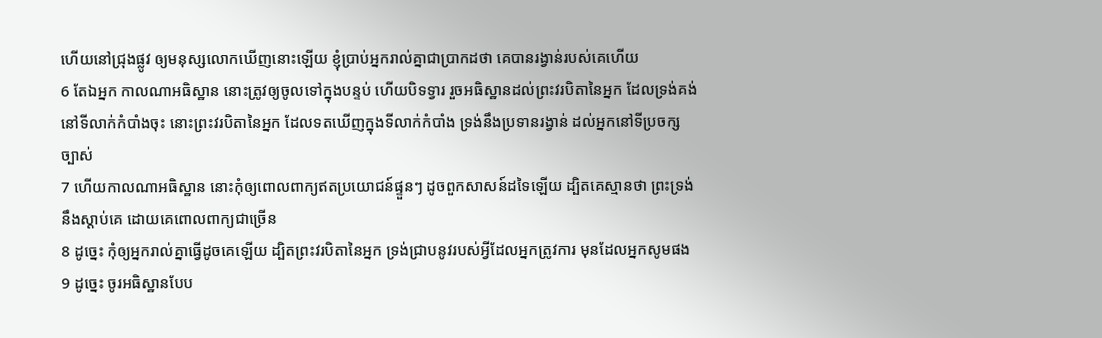ហើយនៅជ្រុងផ្លូវ ឲ្យមនុស្សលោកឃើញនោះឡើយ ខ្ញុំប្រាប់អ្នករាល់គ្នាជាប្រាកដថា គេបានរង្វាន់របស់គេហើយ
6 តែឯអ្នក កាលណាអធិស្ឋាន នោះត្រូវឲ្យចូលទៅក្នុងបន្ទប់ ហើយបិទទ្វារ រួចអធិស្ឋានដល់ព្រះវរបិតានៃអ្នក ដែលទ្រង់គង់នៅទីលាក់កំបាំងចុះ នោះព្រះវរបិតានៃអ្នក ដែលទតឃើញក្នុងទីលាក់កំបាំង ទ្រង់នឹងប្រទានរង្វាន់ ដល់អ្នកនៅទីប្រចក្សច្បាស់
7 ហើយកាលណាអធិស្ឋាន នោះកុំឲ្យពោលពាក្យឥតប្រយោជន៍ផ្ទួនៗ ដូចពួកសាសន៍ដទៃឡើយ ដ្បិតគេស្មានថា ព្រះទ្រង់នឹងស្តាប់គេ ដោយគេពោលពាក្យជាច្រើន
8 ដូច្នេះ កុំឲ្យអ្នករាល់គ្នាធ្វើដូចគេឡើយ ដ្បិតព្រះវរបិតានៃអ្នក ទ្រង់ជ្រាបនូវរបស់អ្វីដែលអ្នកត្រូវការ មុនដែលអ្នកសូមផង
9 ដូច្នេះ ចូរអធិស្ឋានបែប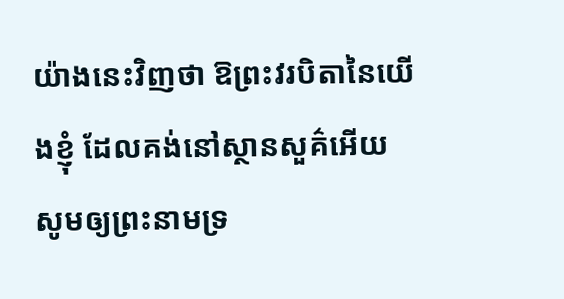យ៉ាងនេះវិញថា ឱព្រះវរបិតានៃយើងខ្ញុំ ដែលគង់នៅស្ថានសួគ៌អើយ សូមឲ្យព្រះនាមទ្រ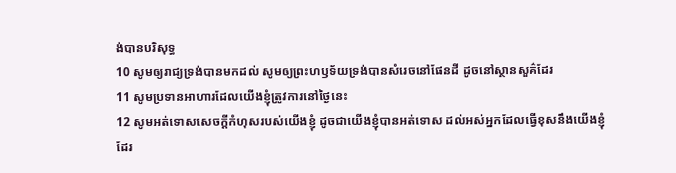ង់បានបរិសុទ្ធ
10 សូមឲ្យរាជ្យទ្រង់បានមកដល់ សូមឲ្យព្រះហឫទ័យទ្រង់បានសំរេចនៅផែនដី ដូចនៅស្ថានសួគ៌ដែរ
11 សូមប្រទានអាហារដែលយើងខ្ញុំត្រូវការនៅថ្ងៃនេះ
12 សូមអត់ទោសសេចក្ដីកំហុសរបស់យើងខ្ញុំ ដូចជាយើងខ្ញុំបានអត់ទោស ដល់អស់អ្នកដែលធ្វើខុសនឹងយើងខ្ញុំដែរ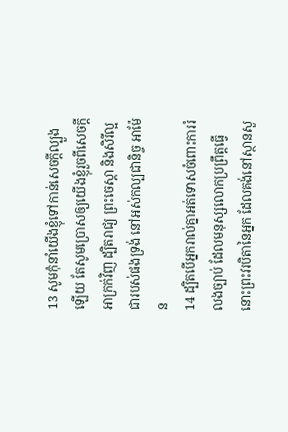13 សូមកុំនាំយើងខ្ញុំទៅកាន់សេចក្ដីល្បួងឡើយ តែសូមប្រោសឲ្យយើងខ្ញុំរួចពីសេចក្ដីអាក្រក់វិញ ដ្បិតរាជ្យ ព្រះចេស្តា និងសិរីល្អជារបស់ផងទ្រង់ នៅអស់កល្បជានិច្ច អាម៉ែន
14 ដ្បិតបើអ្នករាល់គ្នាអត់ទោសចំពោះការរំលងច្បាប់ ដែលមនុស្សលោកប្រព្រឹត្តធ្វើ នោះព្រះវរបិតានៃអ្នក ដែលគង់នៅស្ថានសួ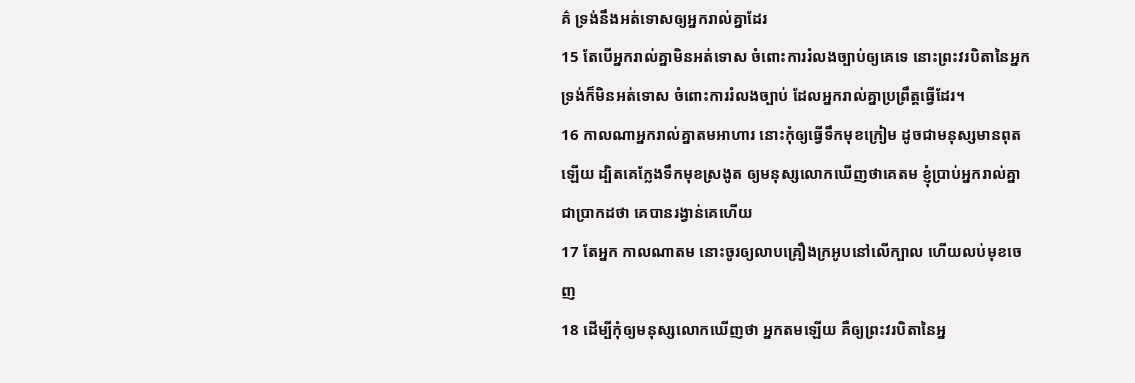គ៌ ទ្រង់នឹងអត់ទោសឲ្យអ្នករាល់គ្នាដែរ
15 តែបើអ្នករាល់គ្នាមិនអត់ទោស ចំពោះការរំលងច្បាប់ឲ្យគេទេ នោះព្រះវរបិតានៃអ្នក ទ្រង់ក៏មិនអត់ទោស ចំពោះការរំលងច្បាប់ ដែលអ្នករាល់គ្នាប្រព្រឹត្តធ្វើដែរ។
16 កាលណាអ្នករាល់គ្នាតមអាហារ នោះកុំឲ្យធ្វើទឹកមុខក្រៀម ដូចជាមនុស្សមានពុតឡើយ ដ្បិតគេក្លែងទឹកមុខស្រងូត ឲ្យមនុស្សលោកឃើញថាគេតម ខ្ញុំប្រាប់អ្នករាល់គ្នាជាប្រាកដថា គេបានរង្វាន់គេហើយ
17 តែអ្នក កាលណាតម នោះចូរឲ្យលាបគ្រឿងក្រអូបនៅលើក្បាល ហើយលប់មុខចេញ
18 ដើម្បីកុំឲ្យមនុស្សលោកឃើញថា អ្នកតមឡើយ គឺឲ្យព្រះវរបិតានៃអ្ន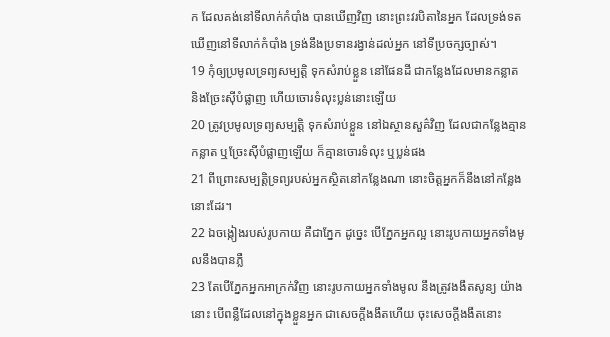ក ដែលគង់នៅទីលាក់កំបាំង បានឃើញវិញ នោះព្រះវរបិតានៃអ្នក ដែលទ្រង់ទតឃើញនៅទីលាក់កំបាំង ទ្រង់នឹងប្រទានរង្វាន់ដល់អ្នក នៅទីប្រចក្សច្បាស់។
19 កុំឲ្យប្រមូលទ្រព្យសម្បត្តិ ទុកសំរាប់ខ្លួន នៅផែនដី ជាកន្លែងដែលមានកន្លាត និងច្រែះស៊ីបំផ្លាញ ហើយចោរទំលុះប្លន់នោះឡើយ
20 ត្រូវប្រមូលទ្រព្យសម្បត្តិ ទុកសំរាប់ខ្លួន នៅឯស្ថានសួគ៌វិញ ដែលជាកន្លែងគ្មានកន្លាត ឬច្រែះស៊ីបំផ្លាញឡើយ ក៏គ្មានចោរទំលុះ ឬប្លន់ផង
21 ពីព្រោះសម្បត្តិទ្រព្យរបស់អ្នកស្ថិតនៅកន្លែងណា នោះចិត្តអ្នកក៏នឹងនៅកន្លែងនោះដែរ។
22 ឯចង្កៀងរបស់រូបកាយ គឺជាភ្នែក ដូច្នេះ បើភ្នែកអ្នកល្អ នោះរូបកាយអ្នកទាំងមូលនឹងបានភ្លឺ
23 តែបើភ្នែកអ្នកអាក្រក់វិញ នោះរូបកាយអ្នកទាំងមូល នឹងត្រូវងងឹតសូន្យ យ៉ាងនោះ បើពន្លឺដែលនៅក្នុងខ្លួនអ្នក ជាសេចក្ដីងងឹតហើយ ចុះសេចក្ដីងងឹតនោះ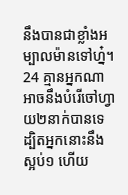នឹងបានជាខ្លាំងអម្បាលម៉ានទៅហ្ន៎។
24 គ្មានអ្នកណាអាចនឹងបំរើចៅហ្វាយ២នាក់បានទេ ដ្បិតអ្នកនោះនឹងស្អប់១ ហើយ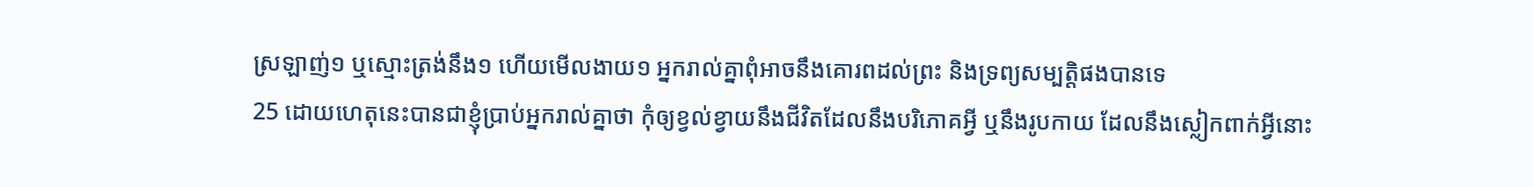ស្រឡាញ់១ ឬស្មោះត្រង់នឹង១ ហើយមើលងាយ១ អ្នករាល់គ្នាពុំអាចនឹងគោរពដល់ព្រះ និងទ្រព្យសម្បត្តិផងបានទេ
25 ដោយហេតុនេះបានជាខ្ញុំប្រាប់អ្នករាល់គ្នាថា កុំឲ្យខ្វល់ខ្វាយនឹងជីវិតដែលនឹងបរិភោគអ្វី ឬនឹងរូបកាយ ដែលនឹងស្លៀកពាក់អ្វីនោះ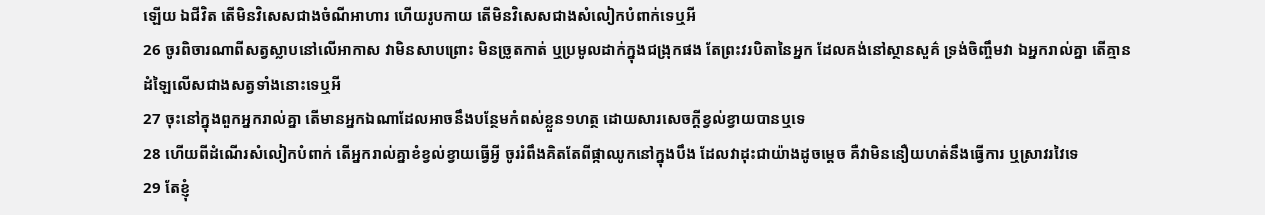ឡើយ ឯជីវិត តើមិនវិសេសជាងចំណីអាហារ ហើយរូបកាយ តើមិនវិសេសជាងសំលៀកបំពាក់ទេឬអី
26 ចូរពិចារណាពីសត្វស្លាបនៅលើអាកាស វាមិនសាបព្រោះ មិនច្រូតកាត់ ឬប្រមូលដាក់ក្នុងជង្រុកផង តែព្រះវរបិតានៃអ្នក ដែលគង់នៅស្ថានសួគ៌ ទ្រង់ចិញ្ចឹមវា ឯអ្នករាល់គ្នា តើគ្មានដំឡៃលើសជាងសត្វទាំងនោះទេឬអី
27 ចុះនៅក្នុងពួកអ្នករាល់គ្នា តើមានអ្នកឯណាដែលអាចនឹងបន្ថែមកំពស់ខ្លួន១ហត្ថ ដោយសារសេចក្ដីខ្វល់ខ្វាយបានឬទេ
28 ហើយពីដំណើរសំលៀកបំពាក់ តើអ្នករាល់គ្នាខំខ្វល់ខ្វាយធ្វើអ្វី ចូររំពឹងគិតតែពីផ្កាឈូកនៅក្នុងបឹង ដែលវាដុះជាយ៉ាងដូចម្តេច គឺវាមិននឿយហត់នឹងធ្វើការ ឬស្រាវរវៃទេ
29 តែខ្ញុំ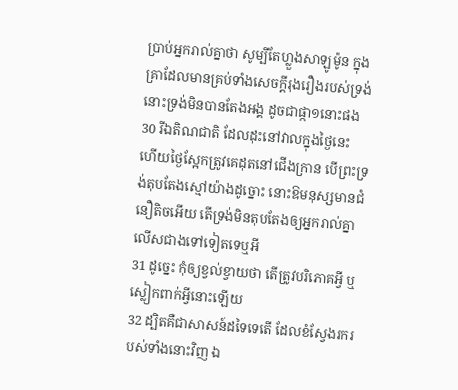ប្រាប់អ្នករាល់គ្នាថា សូម្បីតែហ្លួងសាឡូម៉ូន ក្នុងគ្រាដែលមានគ្រប់ទាំងសេចក្ដីរុងរឿងរបស់ទ្រង់ នោះទ្រង់មិនបានតែងអង្គ ដូចជាផ្កា១នោះផង
30 រីឯតិណជាតិ ដែលដុះនៅវាលក្នុងថ្ងៃនេះ ហើយថ្ងៃស្អែកត្រូវគេដុតនៅជើងក្រាន បើព្រះទ្រង់តុបតែងស្មៅយ៉ាងដូច្នោះ នោះឱមនុស្សមានជំនឿតិចអើយ តើទ្រង់មិនតុបតែងឲ្យអ្នករាល់គ្នា លើសជាងទៅទៀតទេឬអី
31 ដូច្នេះ កុំឲ្យខ្វល់ខ្វាយថា តើត្រូវបរិភោគអ្វី ឬស្លៀកពាក់អ្វីនោះឡើយ
32 ដ្បិតគឺជាសាសន៍ដទៃទេតើ ដែលខំស្វែងរករបស់ទាំងនោះវិញ ឯ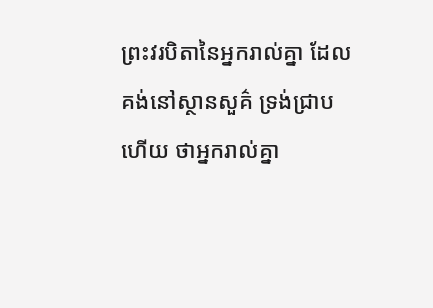ព្រះវរបិតានៃអ្នករាល់គ្នា ដែលគង់នៅស្ថានសួគ៌ ទ្រង់ជ្រាបហើយ ថាអ្នករាល់គ្នា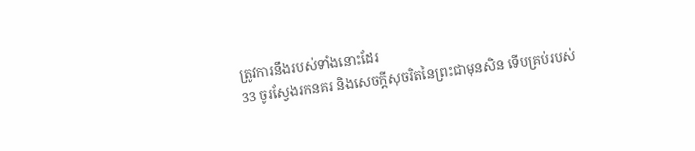ត្រូវការនឹងរបស់ទាំងនោះដែរ
33 ចូរស្វែងរកនគរ និងសេចក្ដីសុចរិតនៃព្រះជាមុនសិន ទើបគ្រប់របស់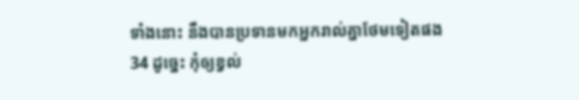ទាំងនោះ នឹងបានប្រទានមកអ្នករាល់គ្នាថែមទៀតផង
34 ដូច្នេះ កុំឲ្យខ្វល់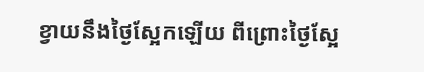ខ្វាយនឹងថ្ងៃស្អែកឡើយ ពីព្រោះថ្ងៃស្អែ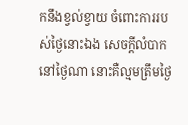កនឹងខ្វល់ខ្វាយ ចំពោះការរបស់ថ្ងៃនោះឯង សេចក្ដីលំបាកនៅថ្ងៃណា នោះគឺល្មមត្រឹមថ្ងៃ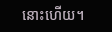នោះហើយ។